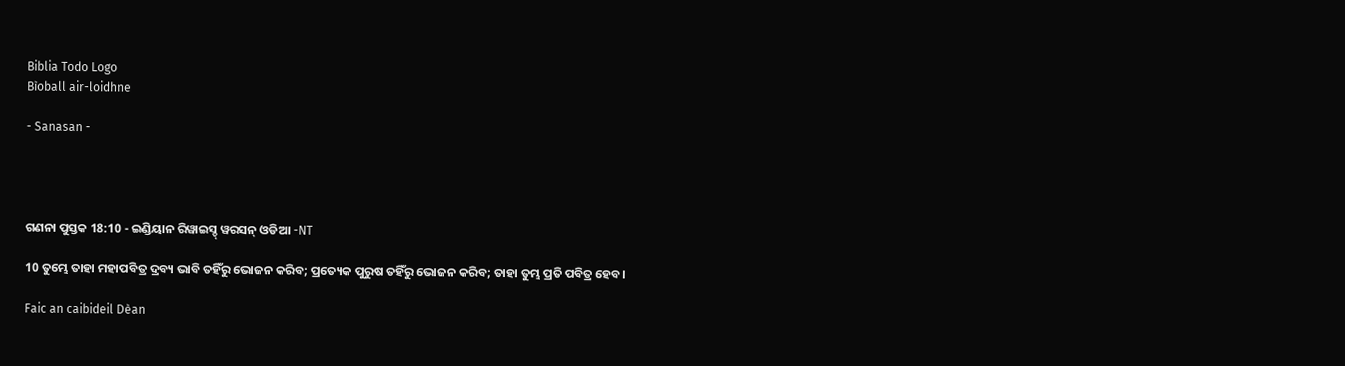Biblia Todo Logo
Bìoball air-loidhne

- Sanasan -




ଗଣନା ପୁସ୍ତକ 18:10 - ଇଣ୍ଡିୟାନ ରିୱାଇସ୍ଡ୍ ୱରସନ୍ ଓଡିଆ -NT

10 ତୁମ୍ଭେ ତାହା ମହାପବିତ୍ର ଦ୍ରବ୍ୟ ଭାବି ତହିଁରୁ ଭୋଜନ କରିବ; ପ୍ରତ୍ୟେକ ପୁରୁଷ ତହିଁରୁ ଭୋଜନ କରିବ; ତାହା ତୁମ୍ଭ ପ୍ରତି ପବିତ୍ର ହେବ।

Faic an caibideil Dèan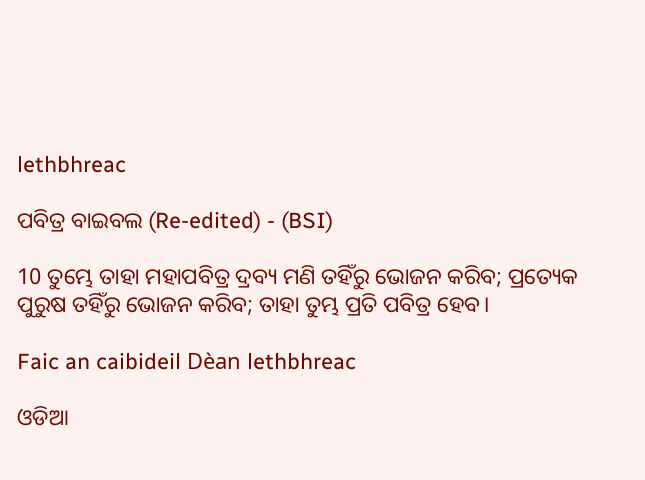lethbhreac

ପବିତ୍ର ବାଇବଲ (Re-edited) - (BSI)

10 ତୁମ୍ଭେ ତାହା ମହାପବିତ୍ର ଦ୍ରବ୍ୟ ମଣି ତହିଁରୁ ଭୋଜନ କରିବ; ପ୍ରତ୍ୟେକ ପୁରୁଷ ତହିଁରୁ ଭୋଜନ କରିବ; ତାହା ତୁମ୍ଭ ପ୍ରତି ପବିତ୍ର ହେବ।

Faic an caibideil Dèan lethbhreac

ଓଡିଆ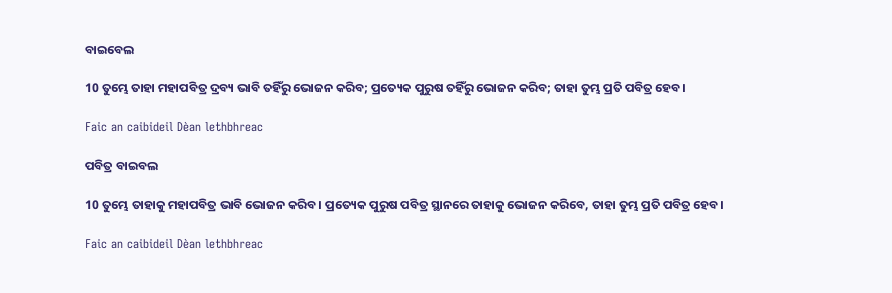ବାଇବେଲ

10 ତୁମ୍ଭେ ତାହା ମହାପବିତ୍ର ଦ୍ରବ୍ୟ ଭାବି ତହିଁରୁ ଭୋଜନ କରିବ; ପ୍ରତ୍ୟେକ ପୁରୁଷ ତହିଁରୁ ଭୋଜନ କରିବ; ତାହା ତୁମ୍ଭ ପ୍ରତି ପବିତ୍ର ହେବ।

Faic an caibideil Dèan lethbhreac

ପବିତ୍ର ବାଇବଲ

10 ତୁମ୍ଭେ ତାହାକୁ ମହାପବିତ୍ର ଭାବି ଭୋଜନ କରିବ। ପ୍ରତ୍ୟେକ ପୁରୁଷ ପବିତ୍ର ସ୍ଥାନରେ ତାହାକୁ ଭୋଜନ କରିବେ, ତାହା ତୁମ୍ଭ ପ୍ରତି ପବିତ୍ର ହେବ।

Faic an caibideil Dèan lethbhreac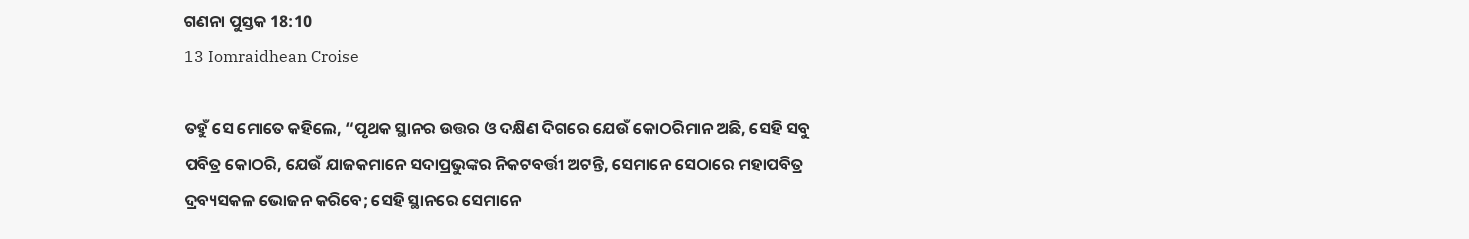ଗଣନା ପୁସ୍ତକ 18:10
13 Iomraidhean Croise

ତହୁଁ ସେ ମୋତେ କହିଲେ, “ପୃଥକ ସ୍ଥାନର ଉତ୍ତର ଓ ଦକ୍ଷିଣ ଦିଗରେ ଯେଉଁ କୋଠରିମାନ ଅଛି, ସେହି ସବୁ ପବିତ୍ର କୋଠରି, ଯେଉଁ ଯାଜକମାନେ ସଦାପ୍ରଭୁଙ୍କର ନିକଟବର୍ତ୍ତୀ ଅଟନ୍ତି, ସେମାନେ ସେଠାରେ ମହାପବିତ୍ର ଦ୍ରବ୍ୟସକଳ ଭୋଜନ କରିବେ; ସେହି ସ୍ଥାନରେ ସେମାନେ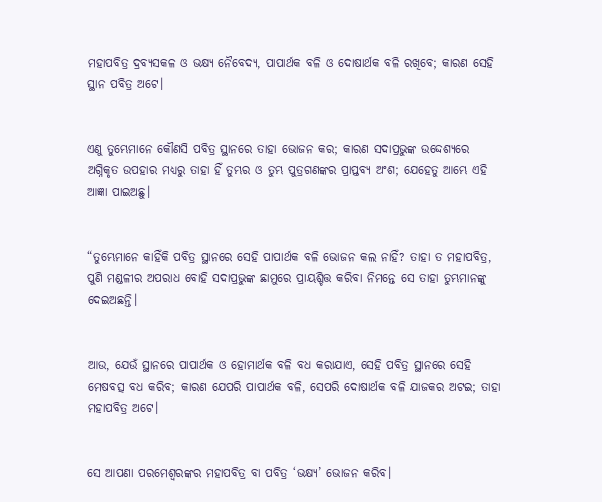ମହାପବିତ୍ର ଦ୍ରବ୍ୟସକଳ ଓ ଭକ୍ଷ୍ୟ ନୈବେଦ୍ୟ, ପାପାର୍ଥକ ବଳି ଓ ଦୋଷାର୍ଥକ ବଳି ରଖିବେ; କାରଣ ସେହି ସ୍ଥାନ ପବିତ୍ର ଅଟେ।


ଏଣୁ ତୁମ୍ଭେମାନେ କୌଣସି ପବିତ୍ର ସ୍ଥାନରେ ତାହା ଭୋଜନ କର; କାରଣ ସଦାପ୍ରଭୁଙ୍କ ଉଦ୍ଦେଶ୍ୟରେ ଅଗ୍ନିକୃତ ଉପହାର ମଧ୍ୟରୁ ତାହା ହିଁ ତୁମ୍ଭର ଓ ତୁମ୍ଭ ପୁତ୍ରଗଣଙ୍କର ପ୍ରାପ୍ତବ୍ୟ ଅଂଶ; ଯେହେତୁ ଆମ୍ଭେ ଏହି ଆଜ୍ଞା ପାଇଅଛୁ।


“ତୁମ୍ଭେମାନେ କାହିଁକି ପବିତ୍ର ସ୍ଥାନରେ ସେହି ପାପାର୍ଥକ ବଳି ଭୋଜନ କଲ ନାହିଁ? ତାହା ତ ମହାପବିତ୍ର, ପୁଣି ମଣ୍ଡଳୀର ଅପରାଧ ବୋହି ସଦାପ୍ରଭୁଙ୍କ ଛାମୁରେ ପ୍ରାୟଶ୍ଚିତ୍ତ କରିବା ନିମନ୍ତେ ସେ ତାହା ତୁମ୍ଭମାନଙ୍କୁ ଦେଇଅଛନ୍ତି।


ଆଉ, ଯେଉଁ ସ୍ଥାନରେ ପାପାର୍ଥକ ଓ ହୋମାର୍ଥକ ବଳି ବଧ କରାଯାଏ, ସେହି ପବିତ୍ର ସ୍ଥାନରେ ସେହି ମେଷବତ୍ସ ବଧ କରିବ; କାରଣ ଯେପରି ପାପାର୍ଥକ ବଳି, ସେପରି ଦୋଷାର୍ଥକ ବଳି ଯାଜକର ଅଟଇ; ତାହା ମହାପବିତ୍ର ଅଟେ।


ସେ ଆପଣା ପରମେଶ୍ୱରଙ୍କର ମହାପବିତ୍ର ବା ପବିତ୍ର ‘ଭକ୍ଷ୍ୟ’ ଭୋଜନ କରିବ।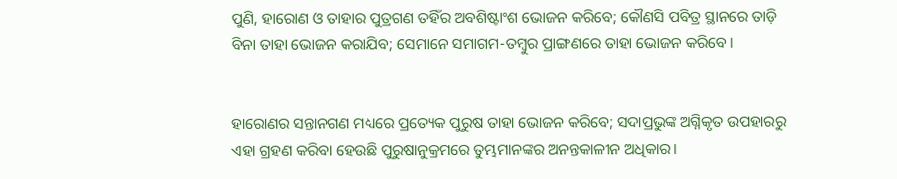ପୁଣି, ହାରୋଣ ଓ ତାହାର ପୁତ୍ରଗଣ ତହିଁର ଅବଶିଷ୍ଟାଂଶ ଭୋଜନ କରିବେ; କୌଣସି ପବିତ୍ର ସ୍ଥାନରେ ତାଡ଼ି ବିନା ତାହା ଭୋଜନ କରାଯିବ; ସେମାନେ ସମାଗମ-ତମ୍ବୁର ପ୍ରାଙ୍ଗଣରେ ତାହା ଭୋଜନ କରିବେ।


ହାରୋଣର ସନ୍ତାନଗଣ ମଧ୍ୟରେ ପ୍ରତ୍ୟେକ ପୁରୁଷ ତାହା ଭୋଜନ କରିବେ; ସଦାପ୍ରଭୁଙ୍କ ଅଗ୍ନିକୃତ ଉପହାରରୁ ଏହା ଗ୍ରହଣ କରିବା ହେଉଛି ପୁରୁଷାନୁକ୍ରମରେ ତୁମ୍ଭମାନଙ୍କର ଅନନ୍ତକାଳୀନ ଅଧିକାର।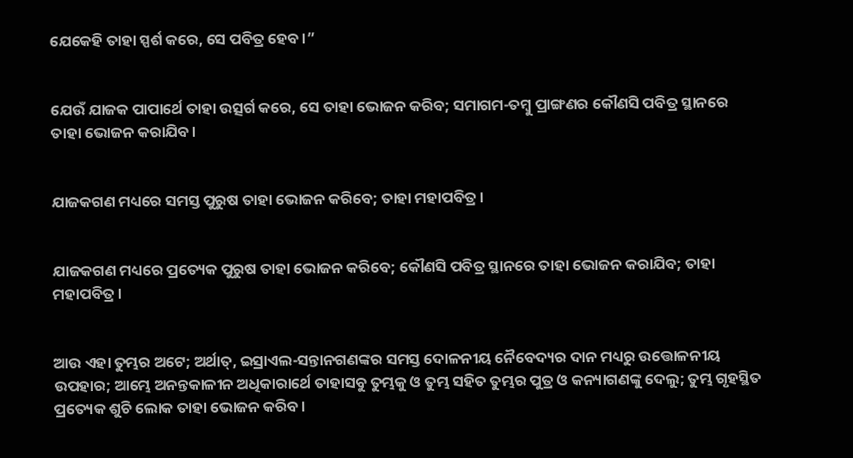ଯେକେହି ତାହା ସ୍ପର୍ଶ କରେ, ସେ ପବିତ୍ର ହେବ।”


ଯେଉଁ ଯାଜକ ପାପାର୍ଥେ ତାହା ଉତ୍ସର୍ଗ କରେ, ସେ ତାହା ଭୋଜନ କରିବ; ସମାଗମ-ତମ୍ବୁ ପ୍ରାଙ୍ଗଣର କୌଣସି ପବିତ୍ର ସ୍ଥାନରେ ତାହା ଭୋଜନ କରାଯିବ।


ଯାଜକଗଣ ମଧ୍ୟରେ ସମସ୍ତ ପୁରୁଷ ତାହା ଭୋଜନ କରିବେ; ତାହା ମହାପବିତ୍ର।


ଯାଜକଗଣ ମଧ୍ୟରେ ପ୍ରତ୍ୟେକ ପୁରୁଷ ତାହା ଭୋଜନ କରିବେ; କୌଣସି ପବିତ୍ର ସ୍ଥାନରେ ତାହା ଭୋଜନ କରାଯିବ; ତାହା ମହାପବିତ୍ର।


ଆଉ ଏହା ତୁମ୍ଭର ଅଟେ; ଅର୍ଥାତ୍‍, ଇସ୍ରାଏଲ-ସନ୍ତାନଗଣଙ୍କର ସମସ୍ତ ଦୋଳନୀୟ ନୈବେଦ୍ୟର ଦାନ ମଧ୍ୟରୁ ଉତ୍ତୋଳନୀୟ ଉପହାର; ଆମ୍ଭେ ଅନନ୍ତକାଳୀନ ଅଧିକାରାର୍ଥେ ତାହାସବୁ ତୁମ୍ଭକୁ ଓ ତୁମ୍ଭ ସହିତ ତୁମ୍ଭର ପୁତ୍ର ଓ କନ୍ୟାଗଣଙ୍କୁ ଦେଲୁ; ତୁମ୍ଭ ଗୃହସ୍ଥିତ ପ୍ରତ୍ୟେକ ଶୁଚି ଲୋକ ତାହା ଭୋଜନ କରିବ।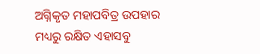ଅଗ୍ନିକୃତ ମହାପବିତ୍ର ଉପହାର ମଧ୍ୟରୁ ରକ୍ଷିତ ଏହାସବୁ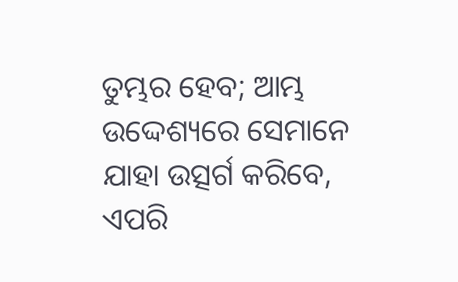ତୁମ୍ଭର ହେବ; ଆମ୍ଭ ଉଦ୍ଦେଶ୍ୟରେ ସେମାନେ ଯାହା ଉତ୍ସର୍ଗ କରିବେ, ଏପରି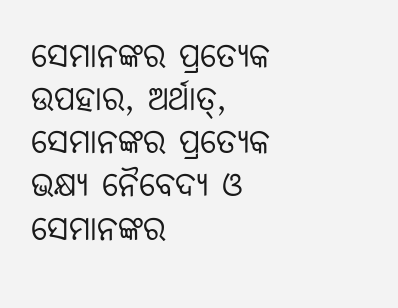ସେମାନଙ୍କର ପ୍ରତ୍ୟେକ ଉପହାର, ଅର୍ଥାତ୍‍, ସେମାନଙ୍କର ପ୍ରତ୍ୟେକ ଭକ୍ଷ୍ୟ ନୈବେଦ୍ୟ ଓ ସେମାନଙ୍କର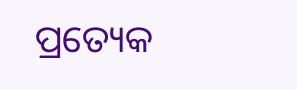ପ୍ରତ୍ୟେକ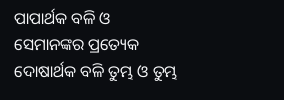ପାପାର୍ଥକ ବଳି ଓ ସେମାନଙ୍କର ପ୍ରତ୍ୟେକ ଦୋଷାର୍ଥକ ବଳି ତୁମ୍ଭ ଓ ତୁମ୍ଭ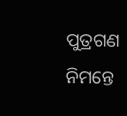ପୁତ୍ରଗଣ ନିମନ୍ତେ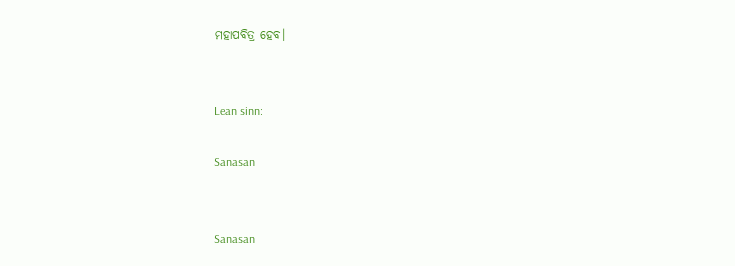ମହାପବିତ୍ର ହେବ।


Lean sinn:

Sanasan


Sanasan